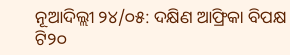ନୂଆଦିଲ୍ଲୀ ୨୪/୦୫: ଦକ୍ଷିଣ ଆଫ୍ରିକା ବିପକ୍ଷ ଟି୨୦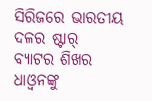ସିରିଜରେ ଭାରତୀୟ ଦଳର ଷ୍ଟାର୍ ବ୍ୟାଟର ଶିଖର ଧାଓ୍ୱନଙ୍କୁ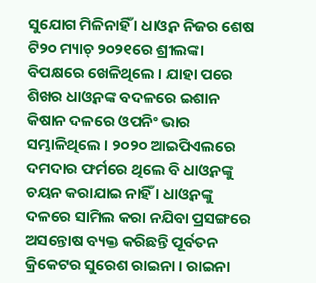ସୁଯୋଗ ମିଳିନାହିଁ । ଧାଓ୍ୱନ ନିଜର ଶେଷ ଟି୨୦ ମ୍ୟାଚ୍ ୨୦୨୧ରେ ଶ୍ରୀଲଙ୍କା ବିପକ୍ଷରେ ଖେଳିଥିଲେ । ଯାହା ପରେ ଶିଖର ଧାଓ୍ୱନଙ୍କ ବଦଳରେ ଇଶାନ କିଷାନ ଦଳରେ ଓପନିଂ ଭାର ସମ୍ଭାଳିଥିଲେ । ୨୦୨୦ ଆଇପିଏଲରେ ଦମଦାର ଫର୍ମରେ ଥିଲେ ବି ଧାଓ୍ୱନଙ୍କୁ ଚୟନ କରାଯାଇ ନାହିଁ । ଧାଓ୍ୱନଙ୍କୁ ଦଳରେ ସାମିଲ କରା ନଯିବା ପ୍ରସଙ୍ଗରେ ଅସନ୍ତୋଷ ବ୍ୟକ୍ତ କରିଛନ୍ତି ପୂର୍ବତନ କ୍ରିକେଟର ସୁରେଶ ରାଇନା । ରାଇନା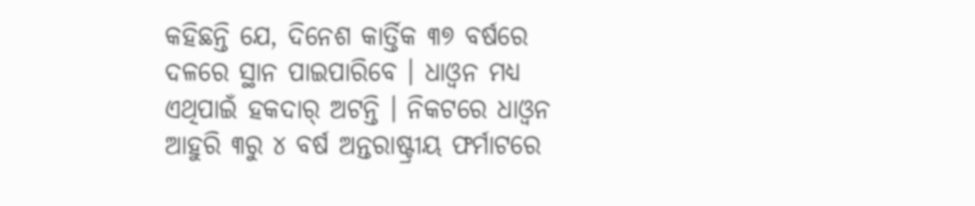କହିଛନ୍ତି ଯେ, ଦିନେଶ କାର୍ତ୍ତିକ ୩୭ ବର୍ଷରେ ଦଳରେ ସ୍ଥାନ ପାଇପାରିବେ । ଧାଓ୍ୱନ ମଧ୍ୟ ଏଥିପାଇଁ ହକଦାର୍ ଅଟନ୍ତି । ନିକଟରେ ଧାଓ୍ୱନ ଆହୁରି ୩ରୁ ୪ ବର୍ଷ ଅନ୍ତରାଷ୍ଟ୍ରୀୟ ଫର୍ମାଟରେ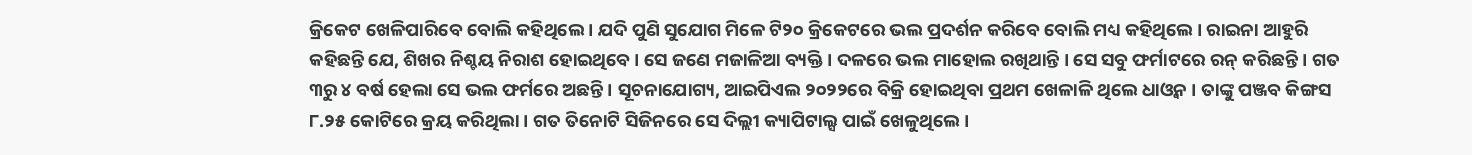କ୍ରିକେଟ ଖେଳିପାରିବେ ବୋଲି କହିଥିଲେ । ଯଦି ପୁଣି ସୁଯୋଗ ମିଳେ ଟି୨୦ କ୍ରିକେଟରେ ଭଲ ପ୍ରଦର୍ଶନ କରିବେ ବୋଲି ମଧ୍ୟ କହିଥିଲେ । ରାଇନା ଆହୁରି କହିଛନ୍ତି ଯେ, ଶିଖର ନିଶ୍ଚୟ ନିରାଶ ହୋଇଥିବେ । ସେ ଜଣେ ମଜାଳିଆ ବ୍ୟକ୍ତି । ଦଳରେ ଭଲ ମାହୋଲ ରଖିଥାନ୍ତି । ସେ ସବୁ ଫର୍ମାଟରେ ରନ୍ କରିଛନ୍ତି । ଗତ ୩ରୁ ୪ ବର୍ଷ ହେଲା ସେ ଭଲ ଫର୍ମରେ ଅଛନ୍ତି । ସୂଚନାଯୋଗ୍ୟ, ଆଇପିଏଲ ୨୦୨୨ରେ ବିକ୍ରି ହୋଇଥିବା ପ୍ରଥମ ଖେଳାଳି ଥିଲେ ଧାଓ୍ୱନ । ତାଙ୍କୁ ପଞ୍ଜବ କିଙ୍ଗସ ୮.୨୫ କୋଟିରେ କ୍ରୟ କରିଥିଲା । ଗତ ତିନୋଟି ସିଜିନରେ ସେ ଦିଲ୍ଲୀ କ୍ୟାପିଟାଲ୍ସ ପାଇଁ ଖେଳୁଥିଲେ ।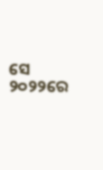ସେ ୨୦୨୨ରେ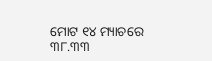ମୋଟ ୧୪ ମ୍ୟାଚରେ ୩୮.୩୩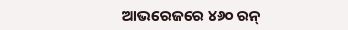ଆଭରେଜରେ ୪୬୦ ରନ୍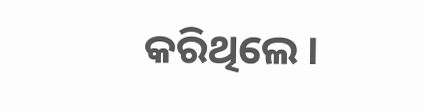କରିଥିଲେ ।